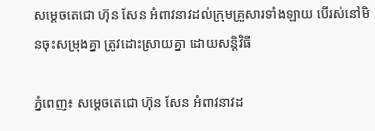សម្តេចតេជោ ហ៊ុន សែន អំពាវនាវដល់ក្រុមគ្រួសារទាំងឡាយ បើរស់នៅមិនចុះសម្រុងគ្នា ត្រូវដោះស្រាយគ្នា ដោយសន្ដិវិធី

ភ្នំពេញ៖ សម្តេចតេជោ ហ៊ុន សែន អំពាវនាវដ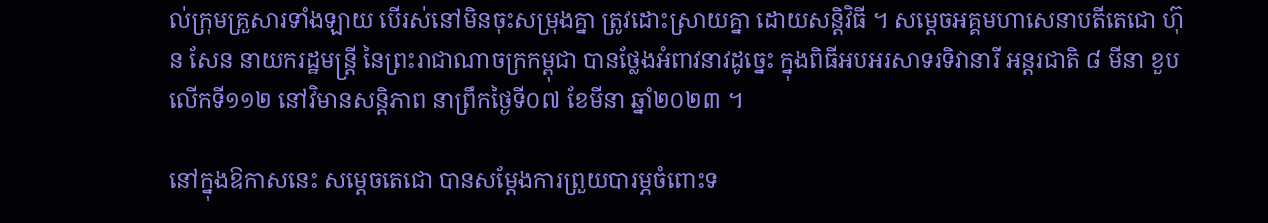ល់ក្រុមគ្រួសារទាំងឡាយ បើរស់នៅមិនចុះសម្រុងគ្នា ត្រូវដោះស្រាយគ្នា ដោយសន្ដិវិធី ។ សម្តេចអគ្គមហាសេនាបតីតេជោ ហ៊ុន សែន នាយករដ្ឋមន្ត្រី នៃព្រះរាជាណាចក្រកម្ពុជា បានថ្លែងអំពាវនាវដូច្នេះ ក្នុងពិធីអបអរសាទរទិវានារី អន្តរជាតិ ៨ មីនា ខួបលើកទី១១២ នៅវិមានសន្តិភាព នាព្រឹកថ្ងៃទី០៧ ខែមីនា ឆ្នាំ២០២៣ ។

នៅក្នុងឱកាសនេះ សម្តេចតេជោ បានសម្តែងការព្រួយបារម្ភចំពោះទ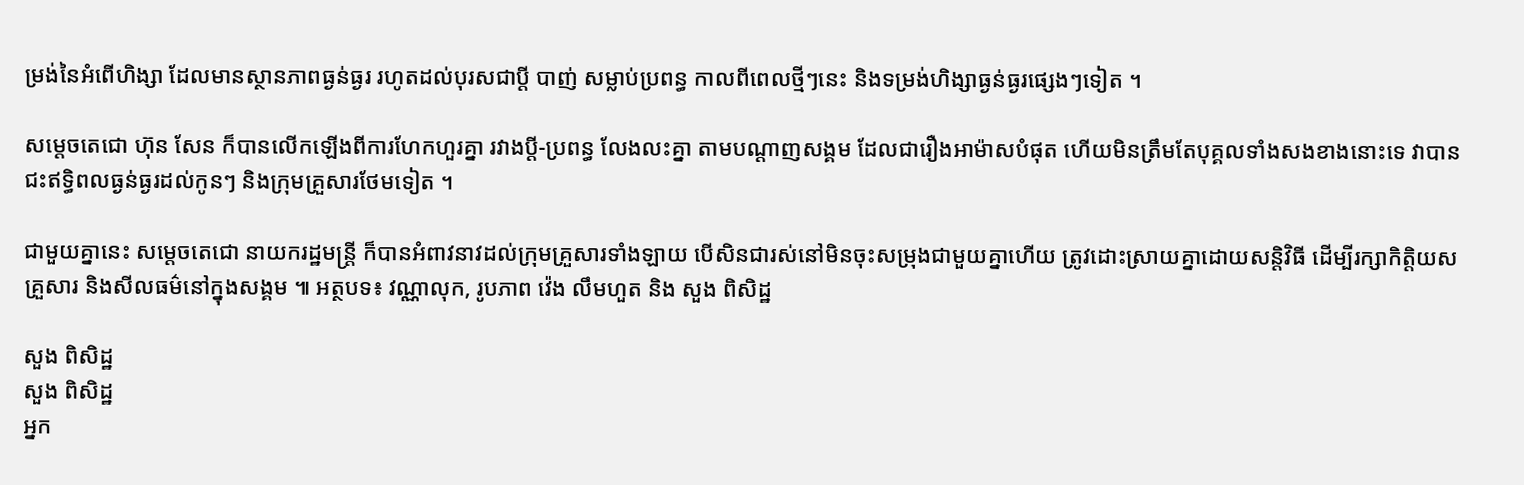ម្រង់នៃអំពើហិង្សា ដែលមានស្ថានភាពធ្ងន់ធ្ងរ រហូតដល់បុរសជាប្តី បាញ់ សម្លាប់ប្រពន្ធ កាលពីពេលថ្មីៗនេះ និងទម្រង់ហិង្សាធ្ងន់ធ្ងរផ្សេងៗទៀត ។

សម្តេចតេជោ ហ៊ុន សែន ក៏បានលើកឡើងពីការហែកហួរគ្នា រវាងប្តី-ប្រពន្ធ លែងលះគ្នា តាមបណ្តាញសង្គម ដែលជារឿងអាម៉ាសបំផុត ហើយមិនត្រឹមតែបុគ្គលទាំងសងខាងនោះទេ វាបានជះឥទ្ធិពលធ្ងន់ធ្ងរដល់កូនៗ និងក្រុមគ្រួសារថែមទៀត ។

ជាមួយគ្នានេះ សម្តេចតេជោ នាយករដ្ឋមន្ត្រី ក៏បានអំពាវនាវដល់ក្រុមគ្រួសារទាំងឡាយ បើសិនជារស់នៅមិនចុះសម្រុងជាមួយគ្នាហើយ ត្រូវដោះស្រាយគ្នាដោយសន្ដិវិធី ដើម្បីរក្សាកិត្តិយសគ្រួសារ និងសីលធម៌នៅក្នុងសង្គម ៕ អត្ថបទ៖ វណ្ណាលុក, រូបភាព វ៉េង លឹមហួត និង សួង ពិសិដ្ឋ

សួង ពិសិដ្ឋ
សួង ពិសិដ្ឋ
អ្នក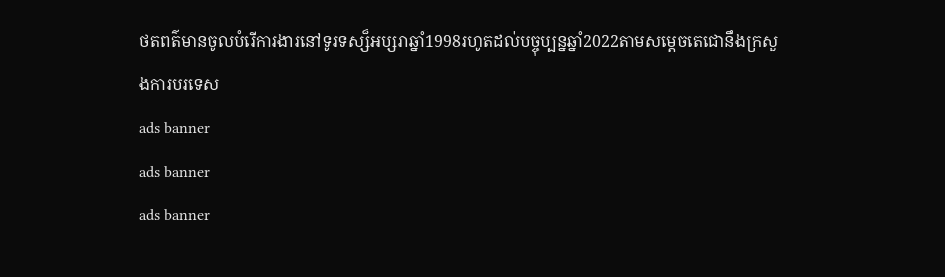ថតពត៌មានចូលបំរើការងារនៅទូរទស្ស៏អប្សរាឆ្នាំ1998រហូតដល់បច្ចុប្បន្នឆ្នាំ2022តាមសម្ដេចតេជោនឹងក្រសួងការបរទេស
ads banner
ads banner
ads banner